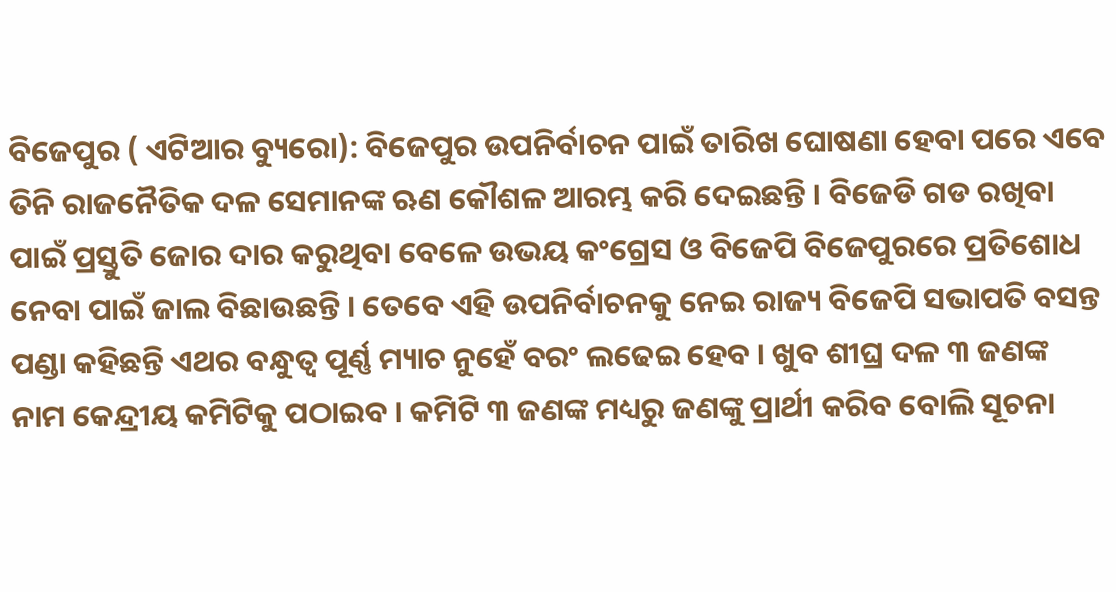ବିଜେପୁର ( ଏଟିଆର ବ୍ୟୁରୋ): ବିଜେପୁର ଉପନିର୍ବାଚନ ପାଇଁ ତାରିଖ ଘୋଷଣା ହେବା ପରେ ଏବେ ତିନି ରାଜନୈତିକ ଦଳ ସେମାନଙ୍କ ଋଣ କୌଶଳ ଆରମ୍ଭ କରି ଦେଇଛନ୍ତି । ବିଜେଡି ଗଡ ରଖିବା ପାଇଁ ପ୍ରସ୍ତୁତି ଜୋର ଦାର କରୁଥିବା ବେଳେ ଉଭୟ କଂଗ୍ରେସ ଓ ବିଜେପି ବିଜେପୁରରେ ପ୍ରତିଶୋଧ ନେବା ପାଇଁ ଜାଲ ବିଛାଉଛନ୍ତି । ତେବେ ଏହି ଉପନିର୍ବାଚନକୁ ନେଇ ରାଜ୍ୟ ବିଜେପି ସଭାପତି ବସନ୍ତ ପଣ୍ଡା କହିଛନ୍ତି ଏଥର ବନ୍ଧୁତ୍ୱ ପୂର୍ଣ୍ଣ ମ୍ୟାଚ ନୁହେଁ ବରଂ ଲଢେଇ ହେବ । ଖୁବ ଶୀଘ୍ର ଦଳ ୩ ଜଣଙ୍କ ନାମ କେନ୍ଦ୍ରୀୟ କମିଟିକୁ ପଠାଇବ । କମିଟି ୩ ଜଣଙ୍କ ମଧ୍ୟରୁ ଜଣଙ୍କୁ ପ୍ରାର୍ଥୀ କରିବ ବୋଲି ସୂଚନା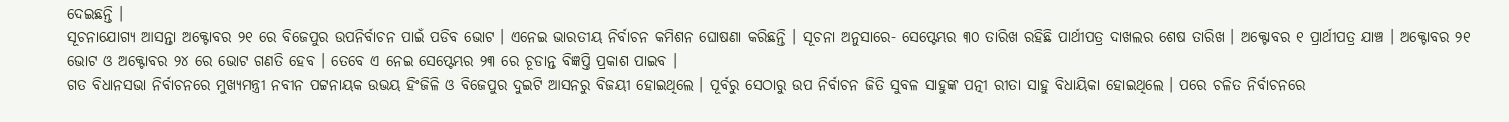ଦେଇଛନ୍ତି ।
ସୂଚନାଯୋଗ୍ୟ ଆସନ୍ତା ଅକ୍ଟୋବର ୨୧ ରେ ବିଜେପୁର ଉପନିର୍ବାଚନ ପାଇଁ ପଡିବ ଭୋଟ । ଏନେଇ ଭାରତୀୟ ନିର୍ବାଚନ କମିଶନ ଘୋଷଣା କରିଛନ୍ତି । ସୂଚନା ଅନୁସାରେ- ସେପ୍ଟେମ୍ଭର ୩୦ ତାରିଖ ରହିଛି ପାର୍ଥୀପତ୍ର ଦାଖଲର ଶେଷ ତାରିଖ । ଅକ୍ଟୋବର ୧ ପ୍ରାର୍ଥୀପତ୍ର ଯାଞ୍ଚ । ଅକ୍ଟୋବର ୨୧ ଭୋଟ ଓ ଅକ୍ଟୋବର ୨୪ ରେ ଭୋଟ ଗଣତି ହେବ । ତେବେ ଏ ନେଇ ସେପ୍ଟେମ୍ଭର ୨୩ ରେ ଚୂଡାନ୍ତ ବିଜ୍ଞପ୍ତି ପ୍ରକାଶ ପାଇବ ।
ଗତ ବିଧାନସଭା ନିର୍ବାଚନରେ ମୁଖ୍ୟମନ୍ତ୍ରୀ ନବୀନ ପଟ୍ଟନାୟକ ଉଭୟ ହିଂଜିଳି ଓ ବିଜେପୁର ଦୁଇଟି ଆସନରୁ ବିଜୟୀ ହୋଇଥିଲେ । ପୂର୍ବରୁ ସେଠାରୁ ଉପ ନିର୍ବାଚନ ଜିତି ସୁବଳ ସାହୁଙ୍କ ପତ୍ନୀ ରୀତା ସାହୁ ବିଧାୟିକା ହୋଇଥିଲେ । ପରେ ଚଳିତ ନିର୍ବାଚନରେ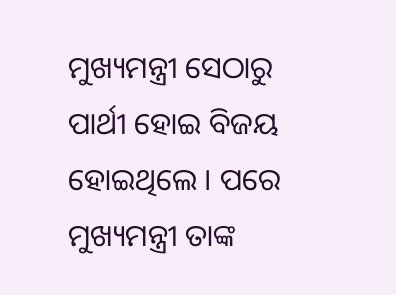ମୁଖ୍ୟମନ୍ତ୍ରୀ ସେଠାରୁ ପାର୍ଥୀ ହୋଇ ବିଜୟ ହୋଇଥିଲେ । ପରେ ମୁଖ୍ୟମନ୍ତ୍ରୀ ତାଙ୍କ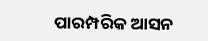ପାରମ୍ପରିକ ଆସନ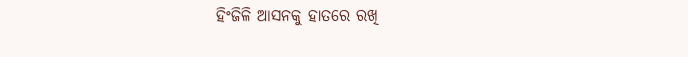ହିଂଜିଳି ଆସନକୁ ହାତରେ ରଖି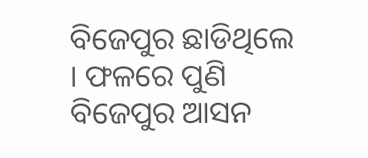ବିଜେପୁର ଛାଡିଥିଲେ । ଫଳରେ ପୁଣି ବିଜେପୁର ଆସନ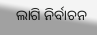ଲାଗି ନିର୍ବାଚନ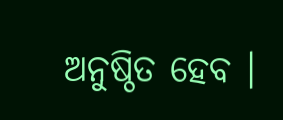ଅନୁଷ୍ଠିତ ହେବ ।